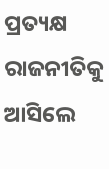ପ୍ରତ୍ୟକ୍ଷ ରାଜନୀତିକୁ ଆସିଲେ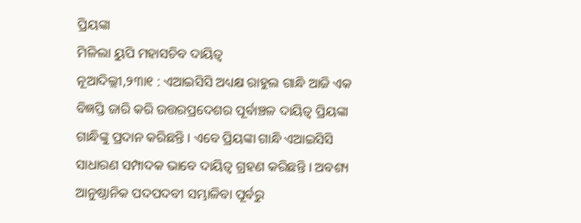ପ୍ରିୟଙ୍କା
ମିଳିଲା ୟୁପି ମହାସଚିବ ଦାୟିତ୍ୱ
ନୂଆଦିଲ୍ଲୀ,୨୩ା୧ : ଏଆଇସିସି ଅଧ୍ୟକ୍ଷ ରାହୁଲ ଗାନ୍ଧି ଆଜି ଏକ ବିଜ୍ଞପ୍ତି ଜାରି କରି ଉତ୍ତରପ୍ରଦେଶର ପୂର୍ବାଞ୍ଚଳ ଦାୟିତ୍ୱ ପ୍ରିୟଙ୍କା ଗାନ୍ଧିଙ୍କୁ ପ୍ରଦାନ କରିଛନ୍ତି । ଏବେ ପ୍ରିୟଙ୍କା ଗାନ୍ଧି ଏଆଇସିସି ସାଧାରଣ ସମ୍ପାଦକ ଭାବେ ଦାୟିତ୍ୱ ଗ୍ରହଣ କରିଛନ୍ତି । ଅବଶ୍ୟ ଆନୁଷ୍ଠାନିକ ପଦପଦବୀ ସମ୍ଭାଳିବା ପୂର୍ବରୁ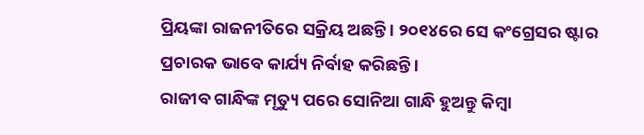ପ୍ରିୟଙ୍କା ରାଜନୀତିରେ ସକ୍ରିୟ ଅଛନ୍ତି । ୨୦୧୪ରେ ସେ କଂଗ୍ରେସର ଷ୍ଟାର ପ୍ରଚାରକ ଭାବେ କାର୍ଯ୍ୟ ନିର୍ବାହ କରିଛନ୍ତି ।
ରାଜୀବ ଗାନ୍ଧିଙ୍କ ମୃତ୍ୟୁ ପରେ ସୋନିଆ ଗାନ୍ଧି ହୁଅନ୍ତୁ କିମ୍ବା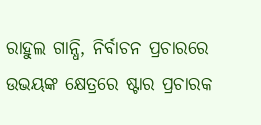ରାହୁଲ ଗାନ୍ଧି, ନିର୍ବାଚନ ପ୍ରଚାରରେ ଉଭୟଙ୍କ କ୍ଷେତ୍ରରେ ଷ୍ଟାର ପ୍ରଚାରକ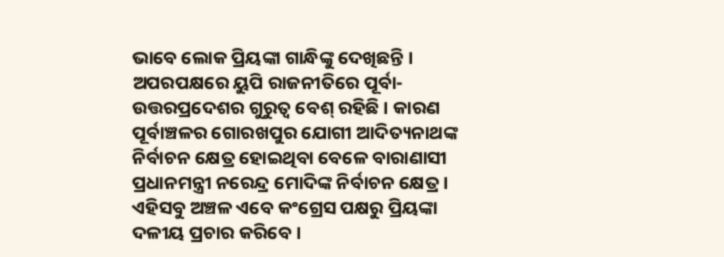ଭାବେ ଲୋକ ପ୍ରିୟଙ୍କା ଗାନ୍ଧିଙ୍କୁ ଦେଖିଛନ୍ତି । ଅପରପକ୍ଷରେ ୟୁପି ରାଜନୀତିରେ ପୂର୍ବା-ଉତ୍ତରପ୍ରଦେଶର ଗୁରୁତ୍ୱ ବେଶ୍ ରହିଛି । କାରଣ ପୂର୍ବାଞ୍ଚଳର ଗୋରଖପୁର ଯୋଗୀ ଆଦିତ୍ୟନାଥଙ୍କ ନିର୍ବାଚନ କ୍ଷେତ୍ର ହୋଇଥିବା ବେଳେ ବାରାଣାସୀ ପ୍ରଧାନମନ୍ତ୍ରୀ ନରେନ୍ଦ୍ର ମୋଦିଙ୍କ ନିର୍ବାଚନ କ୍ଷେତ୍ର । ଏହିସବୁ ଅଞ୍ଚଳ ଏବେ କଂଗ୍ରେସ ପକ୍ଷରୁ ପ୍ରିୟଙ୍କା ଦଳୀୟ ପ୍ରଚାର କରିବେ ।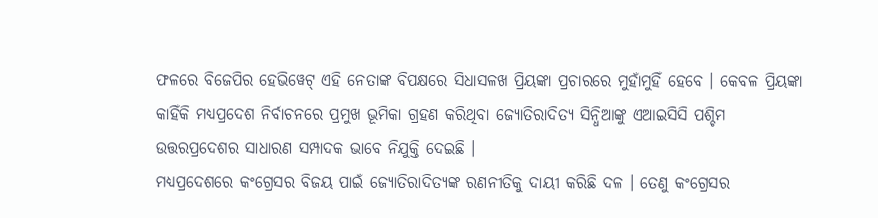ଫଳରେ ବିଜେପିର ହେଭିୱେଟ୍ ଏହି ନେତାଙ୍କ ବିପକ୍ଷରେ ସିଧାସଳଖ ପ୍ରିୟଙ୍କା ପ୍ରଚାରରେ ମୁହାଁମୁହିଁ ହେବେ । କେବଳ ପ୍ରିୟଙ୍କା କାହିଁକି ମଧ୍ୟପ୍ରଦେଶ ନିର୍ବାଚନରେ ପ୍ରମୁଖ ଭୂମିକା ଗ୍ରହଣ କରିଥିବା ଜ୍ୟୋତିରାଦିତ୍ୟ ସିନ୍ଧିଆଙ୍କୁ ଏଆଇସିସି ପଶ୍ଚିମ ଉତ୍ତରପ୍ରଦେଶର ସାଧାରଣ ସମ୍ପାଦକ ଭାବେ ନିଯୁକ୍ତି ଦେଇଛି ।
ମଧ୍ୟପ୍ରଦେଶରେ କଂଗ୍ରେସର ବିଜୟ ପାଇଁ ଜ୍ୟୋତିରାଦିତ୍ୟଙ୍କ ରଣନୀତିକୁ ଦାୟୀ କରିଛି ଦଳ । ତେଣୁ କଂଗ୍ରେସର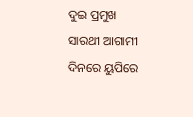ଦୁଇ ପ୍ରମୁଖ ସାରଥୀ ଆଗାମୀ ଦିନରେ ୟୁପିରେ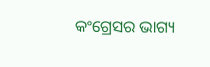କଂଗ୍ରେସର ଭାଗ୍ୟ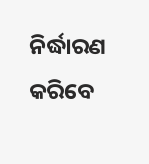ନିର୍ଦ୍ଧାରଣ କରିବେ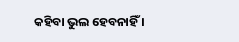କହିବା ଭୁଲ ହେବନାହିଁ ।